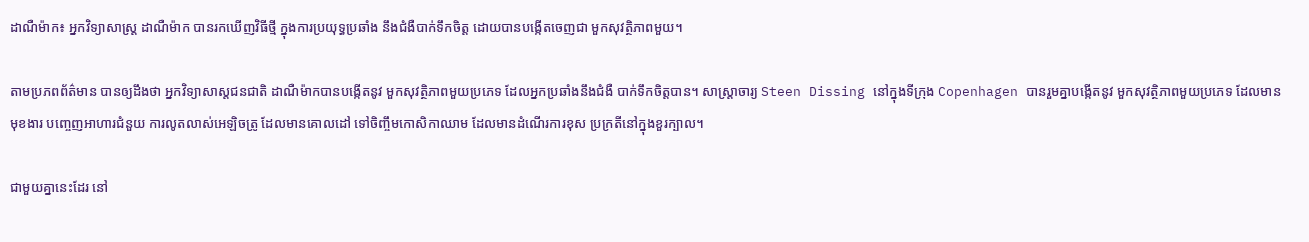ដាណឺម៉ាក៖ អ្នកវិទ្យាសាស្ត្រ ដាណឺម៉ាក បានរកឃើញវិធីថ្មី ក្នុងការប្រយុទ្ធប្រឆាំង នឹងជំងឺបាក់ទឹកចិត្ត ដោយបានបង្កើតចេញជា មួកសុវត្ថិភាពមួយ។

តាមប្រភពព័ត៌មាន បានឲ្យដឹងថា អ្នកវិទ្យាសាស្តជនជាតិ ដាណឺម៉ាកបានបង្កើតនូវ មួកសុវត្ថិភាពមួយប្រភេទ ដែលអ្នកប្រឆាំងនឹងជំងឺ បាក់ទឹកចិត្តបាន។ សាស្រ្តាចារ្យ Steen Dissing នៅក្នុងទីក្រុង Copenhagen បានរួមគ្នាបង្កើតនូវ មួកសុវត្ថិភាពមួយប្រភេទ ដែលមានមុខងារ បញ្ចេញអាហារជំនួយ ការលូតលាស់អេឡិចត្រូ ដែលមានគោលដៅ ទៅចិញ្ចឹមកោសិកាឈាម ដែលមានដំណើរការខុស ប្រក្រតីនៅក្នុងខួរក្បាល។

ជាមួយគ្នានេះដែរ នៅ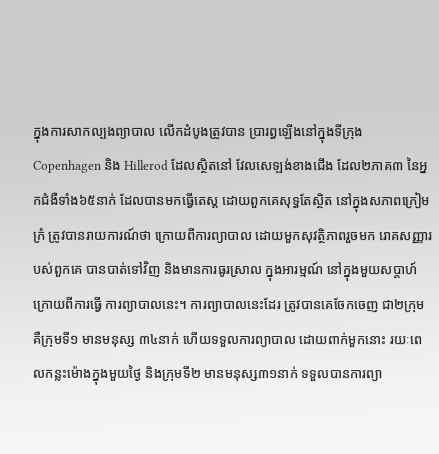ក្នុងការសាកល្បងព្យាបាល លើកដំបូងត្រូវបាន ប្រារព្ធឡើងនៅក្នុងទីក្រុង Copenhagen និង Hillerod ដែលស្ថិតនៅ វែលសេឡង់ខាងជើង ដែល២ភាគ៣ នៃអ្នកជំងឺទាំង៦៥នាក់ ដែលបានមកធ្វើតេស្ត ដោយពួកគេសុទ្ធតែស្ថិត នៅក្នុងសភាពក្រៀមក្រំ ត្រូវបានរាយការណ៍ថា ក្រោយពីការព្យាបាល ដោយមួកសុវត្ថិភាពរួចមក រោគសញ្ញារបស់ពួកគេ បានបាត់ទៅវិញ និងមានការធូរស្រាល ក្នុងអារម្មណ៍ នៅក្នុងមួយសប្តាហ៍ ក្រោយពីការធ្វើ ការព្យាបាលនេះ។ ការព្យាបាលនេះដែរ ត្រូវបានគេចែកចេញ ជា២ក្រុម គឺក្រុមទី១ មានមនុស្ស ៣៤នាក់ ហើយទទួលការព្យាបាល ដោយពាក់មួកនោះ រយៈពេលកន្លះម៉ោងក្នុងមួយថ្ងៃ និងក្រុមទី២ មានមនុស្ស៣១នាក់ ទទួលបានការព្យា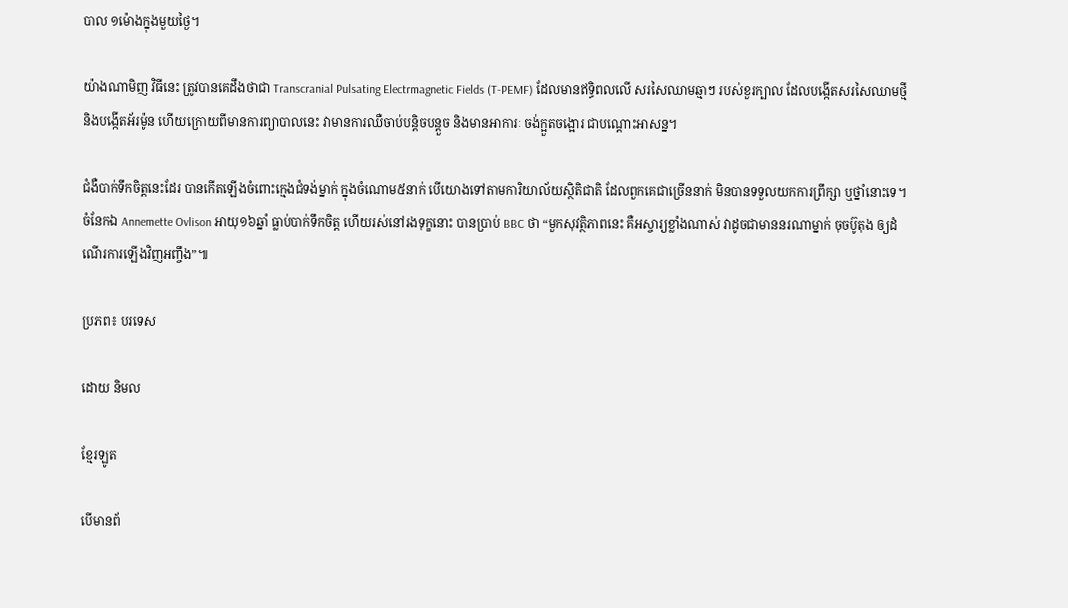បាល ១ម៉ោងក្នុងមួយថ្ងៃ។

យ៉ាងណាមិញ វិធីនេះ ត្រូវបានគេដឹងថាជា Transcranial Pulsating Electrmagnetic Fields (T-PEMF) ដែលមានឥទ្ធិពលលើ សរសៃឈាមឆ្មាៗ របស់ខួរក្បាល ដែលបង្កើតសរសៃឈាមថ្មី និងបង្កើតអ័រម៉ូន ហើយក្រោយពីមានការព្យាបាលនេះ វាមានការឈឺចាប់បន្តិចបន្តួច និងមានអាការៈ ចង់ក្អួតចង្អោរ ជាបណ្តោះអាសន្ន។

ជំងឺបាក់ទឹកចិត្តនេះដែរ បានកើតឡើងចំពោះក្មេងជំទង់ម្នាក់ ក្នុងចំណោម៥នាក់ បើយោងទៅតាមការិយាល័យស្ថិតិជាតិ ដែលពួកគេជាច្រើននាក់ មិនបានទទួលយកការព្រឹក្សា ឬថ្នាំនោះទេ។ ចំនែកឯ Annemette Ovlison អាយុ១៦ឆ្នាំ ធ្លាប់បាក់ទឹកចិត្ត ហើយរស់នៅរងទុក្ខនោះ បានប្រាប់ BBC ថា “មួកសុវត្ថិភាពនេះ គឺអស្ចារ្យខ្លាំងណាស់ វាដូចជាមាននរណាម្នាក់ ចុចប៊ូតុង ឲ្យដំណើរការឡើងវិញអញ្ចឹង”៕

ប្រភព៖ បរទេស

ដោយ និមល

ខ្មែរឡូត

បើមានព័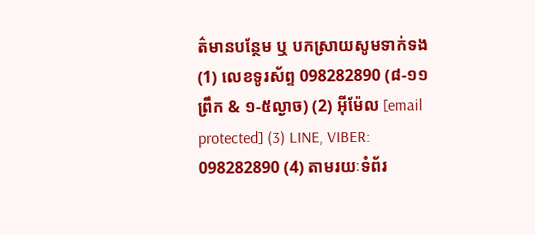ត៌មានបន្ថែម ឬ បកស្រាយសូមទាក់ទង (1) លេខទូរស័ព្ទ 098282890 (៨-១១ព្រឹក & ១-៥ល្ងាច) (2) អ៊ីម៉ែល [email protected] (3) LINE, VIBER: 098282890 (4) តាមរយៈទំព័រ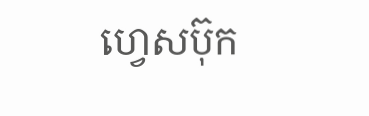ហ្វេសប៊ុក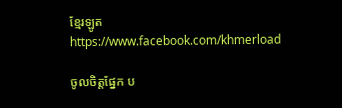ខ្មែរឡូត https://www.facebook.com/khmerload

ចូលចិត្តផ្នែក ប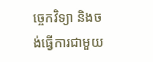ច្ចេកវិទ្យា និងចង់ធ្វើការជាមួយ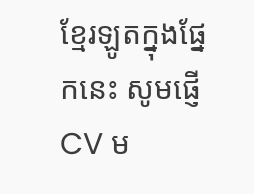ខ្មែរឡូតក្នុងផ្នែកនេះ សូមផ្ញើ CV ម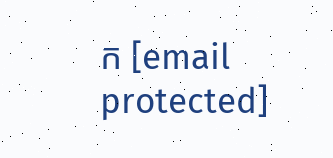ក [email protected]